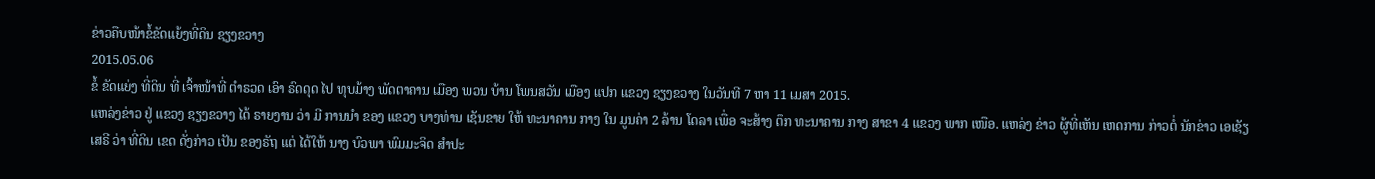ຂ່າວຄືບໜ້າຂໍ້ຂັດແຍ້ງທີ່ດິນ ຊຽງຂວາງ
2015.05.06
ຂໍ້ ຂັດແຍ່ງ ທີ່ດິນ ທີ່ ເຈົ້າໜ້າທີ່ ຕໍາຣວດ ເອົາ ຣົດດຸດ ໄປ ທຸບມ້າງ ພັດຕາຄານ ເມືອງ ພວນ ບ້ານ ໂພນສວັນ ເມືອງ ແປກ ແຂວງ ຊຽງຂວາງ ໃນວັນທີ 7 ຫາ 11 ເມສາ 2015.
ແຫລ່ງຂ່າວ ຢູ່ ແຂວງ ຊຽງຂວາງ ໄດ້ ຣາຍງານ ວ່າ ມີ ການນໍາ ຂອງ ແຂວງ ບາງທ່ານ ເຊັນຂາຍ ໃຫ້ ທະນາຄານ ກາງ ໃນ ມູນຄ່າ 2 ລ້ານ ໂດລາ ເພື່ອ ຈະສ້າງ ຕຶກ ທະນາຄານ ກາງ ສາຂາ 4 ແຂວງ ພາກ ເໜືອ. ແຫລ່ງ ຂ່າວ ຜູ້ທີ່ເຫັນ ເຫດການ ກ່າວຕໍ່ ນັກຂ່າວ ເອເຊັຽ ເສຣີ ວ່າ ທີ່ດິນ ເຂດ ດັ່ງກ່າວ ເປັນ ຂອງຣັຖ ແຕ່ ໄດ້ໃຫ້ ນາງ ບົວພາ ພົມມະຈິດ ສໍາປະ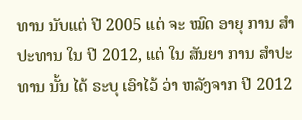ທານ ນັບແຕ່ ປີ 2005 ແຕ່ ຈະ ໝົດ ອາຍຸ ການ ສໍາປະທານ ໃນ ປີ 2012, ແຕ່ ໃນ ສັນຍາ ການ ສໍາປະທານ ນັ້ນ ໄດ້ ຣະບຸ ເອົາໄວ້ ວ່າ ຫລັງຈາກ ປີ 2012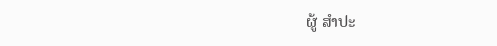ຜູ້ ສໍາປະ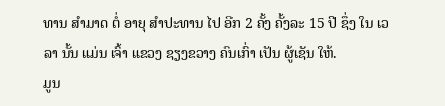ທານ ສໍາມາດ ຕໍ່ ອາຍຸ ສໍາປະທານ ໄປ ອີກ 2 ຄັ້ງ ຄັ້ງລະ 15 ປີ ຊຶ່ງ ໃນ ເວລາ ນັ້ນ ແມ່ນ ເຈົ້າ ແຂວງ ຊຽງຂວາງ ຄົນເກົ່າ ເປັນ ຜູ້ເຊັນ ໃຫ້.
ມູນ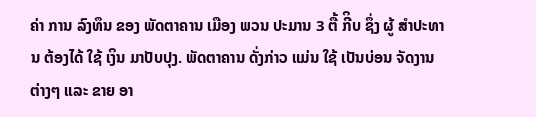ຄ່າ ການ ລົງທຶນ ຂອງ ພັດຕາຄານ ເມືອງ ພວນ ປະມານ 3 ຕື້ ກີິບ ຊຶ່ງ ຜູ້ ສໍາປະທານ ຕ້ອງໄດ້ ໃຊ້ ເງິນ ມາປັບປຸງ. ພັດຕາຄານ ດັ່ງກ່າວ ແມ່ນ ໃຊ້ ເປັນບ່ອນ ຈັດງານ ຕ່າງໆ ແລະ ຂາຍ ອາ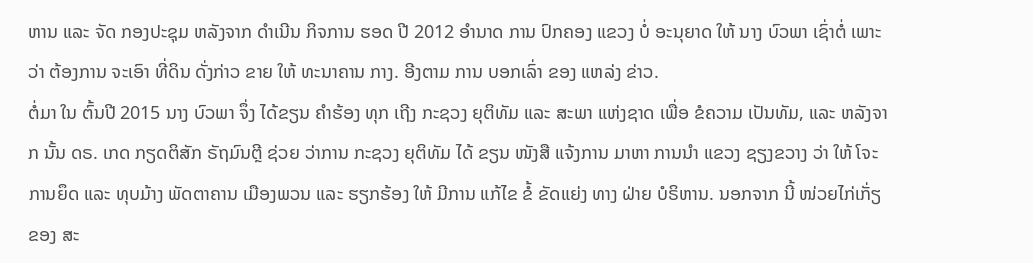ຫານ ແລະ ຈັດ ກອງປະຊຸມ ຫລັງຈາກ ດໍາເນີນ ກິຈການ ຮອດ ປີ 2012 ອໍານາດ ການ ປົກຄອງ ແຂວງ ບໍ່ ອະນຸຍາດ ໃຫ້ ນາງ ບົວພາ ເຊົ່າຕໍ່ ເພາະວ່າ ຕ້ອງການ ຈະເອົາ ທີ່ດິນ ດັ່ງກ່າວ ຂາຍ ໃຫ້ ທະນາຄານ ກາງ. ອີງຕາມ ການ ບອກເລົ່າ ຂອງ ແຫລ່ງ ຂ່າວ.
ຕໍ່ມາ ໃນ ຕົ້ນປີ 2015 ນາງ ບົວພາ ຈຶ່ງ ໄດ້ຂຽນ ຄໍາຮ້ອງ ທຸກ ເຖີງ ກະຊວງ ຍຸຕິທັມ ແລະ ສະພາ ແຫ່ງຊາດ ເພື່ອ ຂໍຄວາມ ເປັນທັມ, ແລະ ຫລັງຈາກ ນັ້ນ ດຣ. ເກດ ກຽດຕິສັກ ຣັຖມົນຕຼີ ຊ່ວຍ ວ່າການ ກະຊວງ ຍຸຕິທັມ ໄດ້ ຂຽນ ໜັງສື ແຈ້ງການ ມາຫາ ການນໍາ ແຂວງ ຊຽງຂວາງ ວ່າ ໃຫ້ ໂຈະ ການຍຶດ ແລະ ທຸບມ້າງ ພັດຕາຄານ ເມືອງພວນ ແລະ ຮຽກຮ້ອງ ໃຫ້ ມີການ ແກ້ໄຂ ຂໍ້ ຂັດແຍ່ງ ທາງ ຝ່າຍ ບໍຣິຫານ. ນອກຈາກ ນີ້ ໜ່ວຍໄກ່ເກັ່ຽ ຂອງ ສະ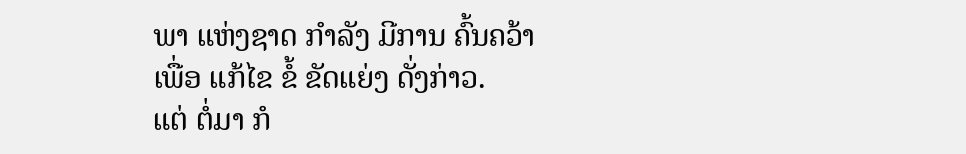ພາ ແຫ່ງຊາດ ກໍາລັງ ມີການ ຄົ້ນຄວ້າ ເພື່ອ ແກ້ໄຂ ຂໍ້ ຂັດແຍ່ງ ດັ່ງກ່າວ.
ແຕ່ ຕໍ່ມາ ກໍ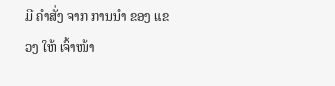ມີ ຄໍາສັ່ງ ຈາກ ການນໍາ ຂອງ ແຂວງ ໃຫ້ ເຈົ້າໜ້າ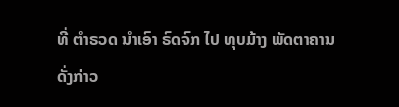ທີ່ ຕໍາຣວດ ນໍາເອົາ ຣົດຈົກ ໄປ ທຸບມ້າງ ພັດຕາຄານ ດັ່ງກ່າວ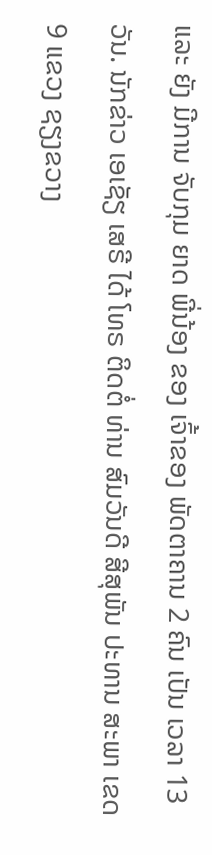ແລະ ຍັງ ມີການ ຈັບກຸມ ຍາດ ພີ່ນ້ອງ ຂອງ ເຈົ້າຂອງ ພັດຕາຄານ 2 ຄົນ ເປັນ ເວລາ 13 ວັນ. ນັກຂ່າວ ເອເຊັຽ ເສຣີ ໄດ້ ໂທຣ ຕິດຕໍ່ ທ່ານ ສົມວັນດີ ສີສຸພັນ ປະທານ ສະພາ ເຂດ 9 ແຂວງ ຊຽງຂວາງ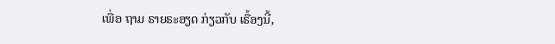ເພື່ອ ຖາມ ຣາຍຣະອຽດ ກ່ຽວກັບ ເຣື້ອງນີ້,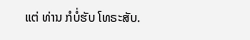ແຕ່ ທ່ານ ກໍບໍ່ຮັບ ໂທຣະສັບ.